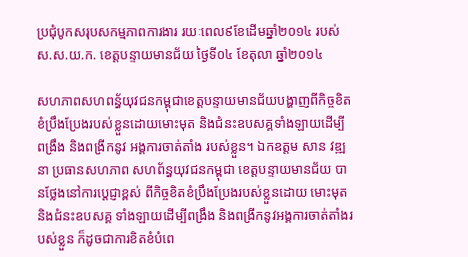ប្រជុំបូកសរុបសកម្មភាពការងារ រយៈពេល៩ខែដើមឆ្នាំ២០១៤ របស់ ស.ស.យ.ក. ខេត្តបន្ទាយមានជ័យ ថ្ងៃទី០៤ ខែតុលា ឆ្នាំ២០១៤

សហភាពសហពន្ធ័យុវជនកម្ពុជាខេត្តបន្ទាយមានជ័យបង្ហាញពីកិច្ចខិតខំប្រឹងប្រែងរបស់ខ្លួនដោយមោះមុត និងជំនះឧបសគ្គទាំងឡាយដើម្បីពង្រឹង និងពង្រីកនូវ អង្គការចាត់តាំង របស់ខ្លួន។ ឯកឧត្តម សាន វឌ្ឍនា ប្រធានសហភាព សហព័ន្ធយុវជនកម្ពុជា ខេត្តបន្ទាយមានជ័យ បានថែ្លងនៅការប្តេជ្ញាខ្ពស់ ពីកិច្ចខិតខំប្រឹងប្រែងរបស់ខ្លួនដោយ មោះមុត និងជំនះឧបសគ្គ ទាំងឡាយដើម្បីពង្រឹង និងពង្រីកនូវអង្គការចាត់តាំងរបស់ខ្លួន ក៏ដូចជាការខិតខំបំពេ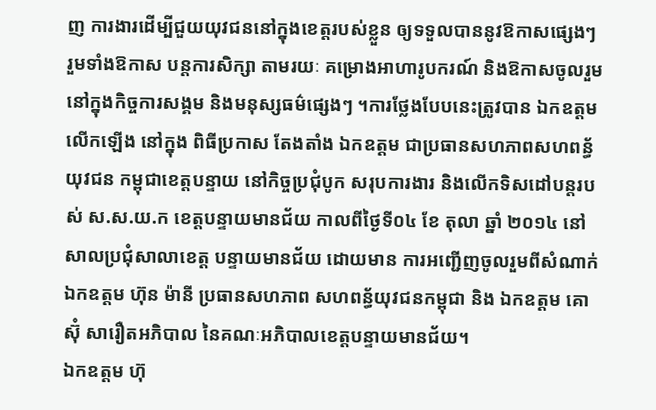ញ ការងារដើម្បីជួយយុវជននៅក្នុងខេត្តរបស់ខ្លួន ឲ្យទទួលបាននូវឱកាសផ្សេងៗ រួមទាំងឱកាស បន្តការសិក្សា តាមរយៈ គម្រោងអាហារូបករណ៍ និងឱកាសចូលរួមនៅក្នុងកិច្ចការសង្គម និងមនុស្សធម៌ផ្សេងៗ ។ការថ្លែងបែបនេះត្រូវបាន ឯកឧត្តម លើកឡើង នៅក្នុង ពិធីប្រកាស តែងតាំង ឯកឧត្តម ជាប្រធានសហភាពសហពន្ធ័យុវជន កម្ពុជាខេត្តបន្ទាយ នៅកិច្ចប្រជុំបូក សរុបការងារ និងលើកទិសដៅបន្តរបស់ ស.ស.យ.ក ខេត្តបន្ទាយមានជ័យ កាលពីថៃ្ងទី០៤ ខែ តុលា ឆ្នាំ ២០១៤ នៅសាលប្រជុំសាលាខេត្ត បន្ទាយមានជ័យ ដោយមាន ការអញ្ជើញចូលរួមពីសំណាក់ ឯកឧត្តម ហ៊ុន ម៉ានី ប្រធានសហភាព សហពន្ធ័យុវជនកម្ពុជា និង ឯកឧត្តម គោ ស៊ុំ សារឿតអភិបាល នៃគណៈអភិបាលខេត្តបន្ទាយមានជ័យ។
ឯកឧត្តម ហ៊ុ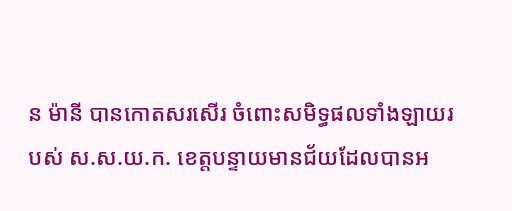ន ម៉ានី បានកោតសរសើរ ចំពោះសមិទ្ធផលទាំងឡាយរបស់ ស.ស.យ.ក. ខេត្តបន្ទាយមានជ័យដែលបានអ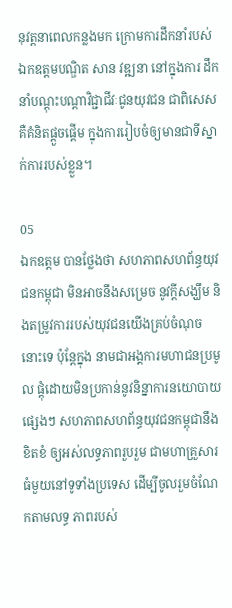នុវត្តនាពេលកន្លងមក ក្រោមការដឹកនាំរបស់ឯកឧត្តមបណ្ឌិត សាន វឌ្ឍនា នៅក្នុងការ ដឹកនាំបណ្តុះបណ្តាវិជ្ជាជីវៈជូនយុវជន ជាពិសេសគឺគំនិតផ្តួចផ្តើម ក្នុងការរៀបចំឲ្យមានជាទីស្នាក់ការរបស់ខ្លួន។

05
ឯកឧត្តម បានថែ្លងថា សហភាពសហព័ន្ធយុវជនកម្ពុជា មិនអាចនឹងសម្រេច នូវក្តីសង្ឃឹម និងតម្រូវការរបស់យុវជនយើងគ្រប់ចំណុចនោះទេ ប៉ុន្តែក្នុង នាមជាអង្គការមហាជនប្រមូល ផ្តុំដោយមិនប្រកាន់នូវនិន្នាការនយោបាយ ផ្សេងៗ សហភាពសហព័ន្ធយុវជនកម្ពុជានឹងខិតខំ ឲ្យអស់លទ្ធភាពរួបរួម ជាមហាគ្រួសារធំមួយនៅទូទាំងប្រទេស ដើម្បីចូលរួមចំណែកតាមលទ្ធ ភាពរបស់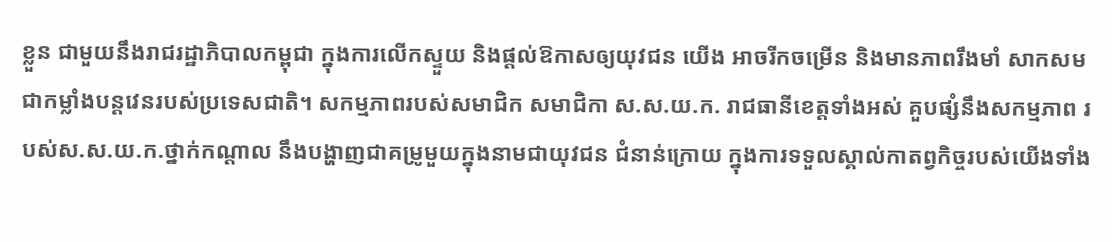ខ្លួន ជាមួយនឹងរាជរដ្ឋាភិបាលកម្ពុជា ក្នុងការលើកស្ទួយ និងផ្តល់ឱកាសឲ្យយុវជន យើង អាចរីកចម្រើន និងមានភាពរឹងមាំ សាកសមជាកម្លាំងបន្តវេនរបស់ប្រទេសជាតិ។ សកម្មភាពរបស់សមាជិក សមាជិកា ស.ស.យ.ក. រាជធានីខេត្តទាំងអស់ គួបផ្សំនឹងសកម្មភាព របស់ស.ស.យ.ក.ថ្នាក់កណ្តាល នឹងបង្ហាញជាគម្រូមួយក្នុងនាមជាយុវជន ជំនាន់ក្រោយ ក្នុងការទទួលស្គាល់កាតព្វកិច្ចរបស់យើងទាំង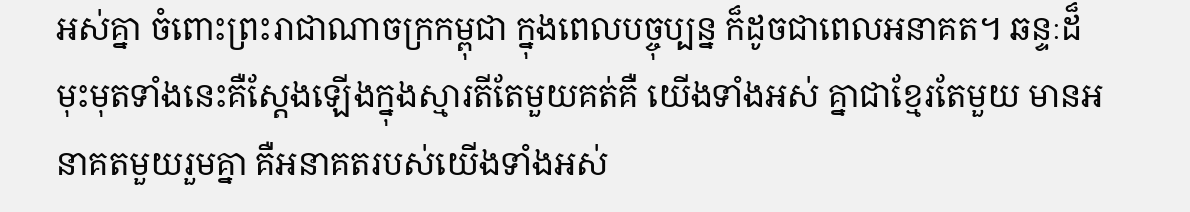អស់គ្នា ចំពោះព្រះរាជាណាចក្រកម្ពុជា ក្នុងពេលបច្ចុប្បន្ន ក៏ដូចជាពេលអនាគត។ ឆន្ទៈដ៏មុះមុតទាំងនេះគឺស្តែងឡើងក្នុងស្មារតីតែមួយគត់គឺ យើងទាំងអស់ គ្នាជាខ្មែរតែមួយ មានអនាគតមួយរួមគ្នា គឺអនាគតរបស់យើងទាំងអស់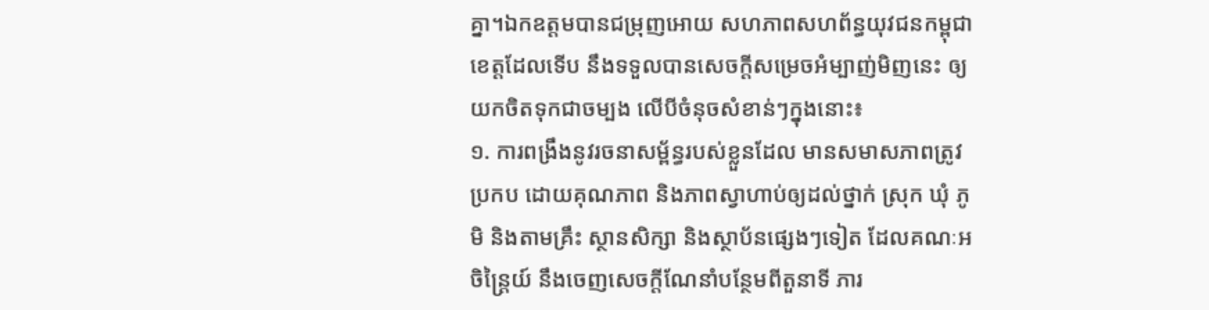គ្នា។ឯកឧត្តមបានជម្រុញអោយ សហភាពសហព័ន្ធយុវជនកម្ពុជាខេត្តដែលទើប នឹងទទួលបានសេចក្តីសម្រេចអំម្បាញ់មិញនេះ ឲ្យយកចិតទុកជាចម្បង លើបីចំនុចសំខាន់ៗក្នុងនោះ៖
១. ការពង្រឹងនូវរចនាសម្ព័ន្ធរបស់ខ្លួនដែល មានសមាសភាពត្រូវប្រកប ដោយគុណភាព និងភាពស្វាហាប់ឲ្យដល់ថ្នាក់ ស្រុក ឃុំ ភូមិ និងតាមគ្រឹះ ស្ថានសិក្សា និងស្ថាប័នផ្សេងៗទៀត ដែលគណៈអចិន្រ្តៃយ៍ នឹងចេញសេចក្តីណែនាំបន្ថែមពីតួនាទី ភារ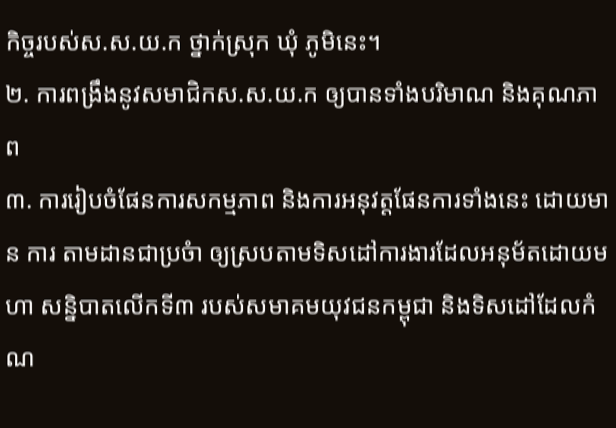កិច្ចរបស់ស.ស.យ.ក ថ្នាក់ស្រុក ឃុំ ភូមិនេះ។
២. ការពង្រឹងនូវសមាជិកស.ស.យ.ក ឲ្យបានទាំងបរិមាណ និងគុណភាព
៣. ការរៀបចំផែនការសកម្មភាព និងការអនុវត្តផែនការទាំងនេះ ដោយមាន ការ តាមដានជាប្រចំា ឲ្យស្របតាមទិសដៅការងារដែលអនុម័តដោយមហា សន្និបាតលើកទី៣ របស់សមាគមយុវជនកម្ពុជា និងទិសដៅដែលកំណ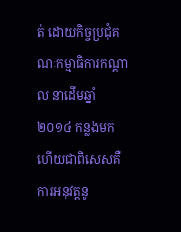ត់ ដោយកិច្ចប្រជុំគណៈកម្មាធិការកណ្តាល នាដើមឆ្នាំ២០១៤ កន្លងមក ហើយជាពិសេសគឺការអនុវត្តនូ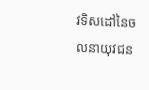វទិសដៅនៃចលនាយុវជន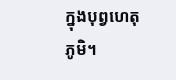ក្នុងបុព្វហេតុភូមិ។